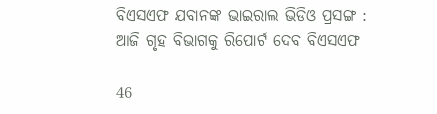ବିଏସଏଫ ଯବାନଙ୍କ ଭାଇରାଲ ଭିଡିଓ ପ୍ରସଙ୍ଗ : ଆଜି ଗୃହ ବିଭାଗକୁ ରିପୋର୍ଟ ଦେବ ବିଏସଏଫ

46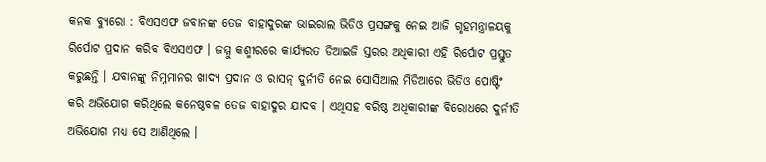କନକ ବ୍ୟୁରୋ : ବିଏସଏଫ ଜବାନଙ୍କ ତେଜ ବାହାଦୁରଙ୍କ ଭାଇରାଲ ଭିଡିଓ ପ୍ରସଙ୍ଗକୁ ନେଇ ଆଜି ଗୃହମନ୍ତ୍ରାଳୟକୁ ରିର୍ପୋଟ ପ୍ରଦାନ କରିବ ବିଏସଏଫ । ଜମ୍ମୁ କଶ୍ମୀରରେ କାର୍ଯ୍ୟରତ ଡିଆଇଜି ସ୍ତରର ଅଧିକାରୀ ଏହି ରିର୍ପୋଟ ପ୍ରସ୍ତୁତ କରୁଛନ୍ତି । ଯବାନଙ୍କୁ ନିମ୍ନମାନର ଖାଦ୍ୟ ପ୍ରଦାନ ଓ ରାସନ୍ ଦୁର୍ନୀତି ନେଇ ସୋସିଆଲ ମିଡିଆରେ ଭିଡିଓ ପୋଷ୍ଟିଂ କରି ଅଭିଯୋଗ କରିଥିଲେ କନେଷ୍ଠବଳ ତେଜ ବାହାଦୁର ଯାଦବ । ଏଥିସହ ବରିଷ୍ଠ ଅଧିକାରୀଙ୍କ ବିରୋଧରେ ଦୁର୍ନୀତି ଅଭିଯୋଗ ମଧ୍ୟ ସେ ଆଣିଥିଲେ ।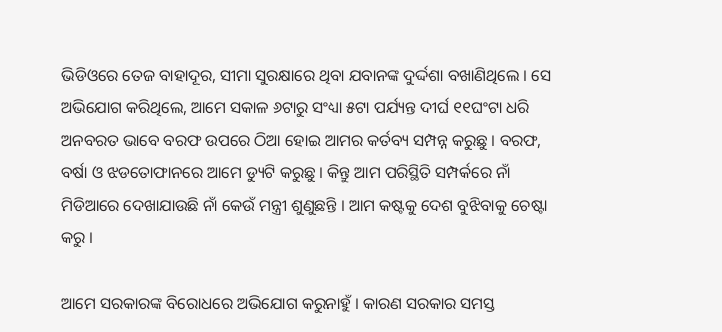ଭିଡିଓରେ ତେଜ ବାହାଦୂର, ସୀମା ସୁରକ୍ଷାରେ ଥିବା ଯବାନଙ୍କ ଦୁର୍ଦ୍ଦଶା ବଖାଣିଥିଲେ । ସେ ଅଭିଯୋଗ କରିଥିଲେ, ଆମେ ସକାଳ ୬ଟାରୁ ସଂଧ୍ୟା ୫ଟା ପର୍ଯ୍ୟନ୍ତ ଦୀର୍ଘ ୧୧ଘଂଟା ଧରି ଅନବରତ ଭାବେ ବରଫ ଉପରେ ଠିଆ ହୋଇ ଆମର କର୍ତବ୍ୟ ସମ୍ପନ୍ନ କରୁଛୁ । ବରଫ, ବର୍ଷା ଓ ଝଡତୋଫାନରେ ଆମେ ଡ୍ୟୁଟି କରୁଛୁ । କିନ୍ତୁ ଆମ ପରିସ୍ଥିତି ସମ୍ପର୍କରେ ନାଁ ମିଡିଆରେ ଦେଖାଯାଉଛି ନାଁ କେଉଁ ମନ୍ତ୍ରୀ ଶୁଣୁଛନ୍ତି । ଆମ କଷ୍ଟକୁ ଦେଶ ବୁଝିବାକୁ ଚେଷ୍ଟା କରୁ ।

ଆମେ ସରକାରଙ୍କ ବିରୋଧରେ ଅଭିଯୋଗ କରୁନାହୁଁ । କାରଣ ସରକାର ସମସ୍ତ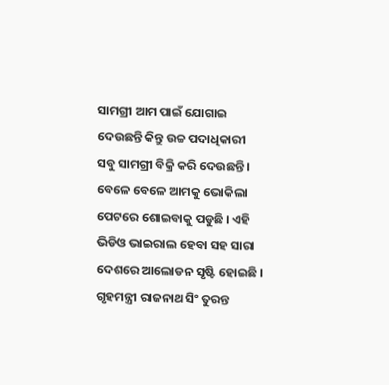ସାମଗ୍ରୀ ଆମ ପାଇଁ ଯୋଗାଇ ଦେଉଛନ୍ତି କିନ୍ତୁ ଉଚ୍ଚ ପଦାଧିକାରୀ ସବୁ ସାମଗ୍ରୀ ବିକ୍ରି କରି ଦେଉଛନ୍ତି । ବେଳେ ବେଳେ ଆମକୁ ଭୋକିଲା ପେଟରେ ଶୋଇବାକୁ ପଡୁଛି । ଏହି ଭିଡିଓ ଭାଇରାଲ ହେବା ସହ ସାରା ଦେଶରେ ଆଲୋଡନ ସୃଷ୍ଟି ହୋଇଛି । ଗୃହମନ୍ତ୍ରୀ ରାଜନାଥ ସିଂ ତୁରନ୍ତ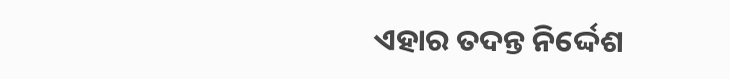ଏହାର ତଦନ୍ତ ନିର୍ଦ୍ଦେଶ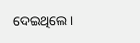ଦେଇଥିଲେ ।